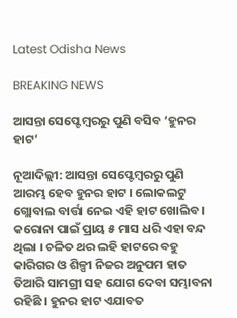Latest Odisha News

BREAKING NEWS

ଆସନ୍ତା ସେପ୍ଟେମ୍ବରରୁ ପୁଣି ବସିବ ‘ହୁନର ହାଟ’

ନୂଆଦିଲ୍ଲୀ: ଆସନ୍ତା ସେପ୍ଟେମ୍ବରରୁ ପୁଣି ଆରମ୍ଭ ହେବ ହୁନର ହାଟ । ଲୋକଲଟୁ ଗ୍ଲୋବାଲ ବାର୍ତ୍ତା ନେଇ ଏହି ହାଟ ଖୋଲିବ । କରୋନା ପାଇଁ ପ୍ରାୟ ୫ ମାସ ଧରି ଏହା ବନ୍ଦ ଥିଲା । ଚଳିତ ଥର ଲହି ହାଟରେ ବହୁ କାରିଗର ଓ ଶିଳ୍ପୀ ନିଜର ଅନୁପମ ହାତ ତିଆରି ସାମଗ୍ରୀ ସହ ଯୋଗ ଦେବା ସମ୍ଭାବନା ରହିଛି । ହୁନର ହାଟ ଏଯାବତ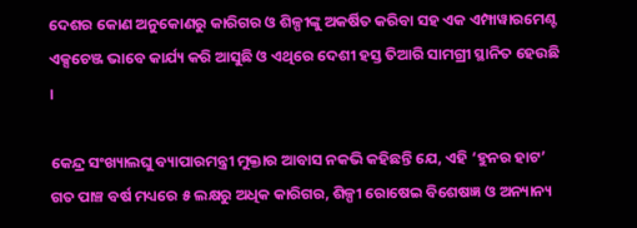ଦେଶର କୋଣ ଅନୁକୋଣରୁ କାରିଗର ଓ ଶିଳ୍ପୀଙ୍କୁ ଅକର୍ଷିତ କରିବା ସହ ଏକ ଏମ୍ପାୱାରମେଣ୍ଟ ଏକ୍ସଚେଞ୍ଜ ଭାବେ କାର୍ଯ୍ୟ କରି ଆସୁଛି ଓ ଏଥିରେ ଦେଶୀ ହସ୍ତ ତିଆରି ସାମଗ୍ରୀ ସ୍ଥାନିତ ହେଉଛି ।

କେନ୍ଦ୍ର ସଂଖ୍ୟାଲଘୁ ବ୍ୟାପାରମନ୍ତ୍ରୀ ମୁକ୍ତାର ଆବାସ ନକଭି କହିଛନ୍ତି ଯେ, ଏହି ‘ହୁନର ହାଟ’ ଗତ ପାଞ୍ଚ ବର୍ଷ ମଧ୍ୟରେ ୫ ଲକ୍ଷରୁ ଅଧିକ କାରିଗର, ଶିଳ୍ପୀ ରୋଷେଇ ବିଶେଷଜ୍ଞ ଓ ଅନ୍ୟାନ୍ୟ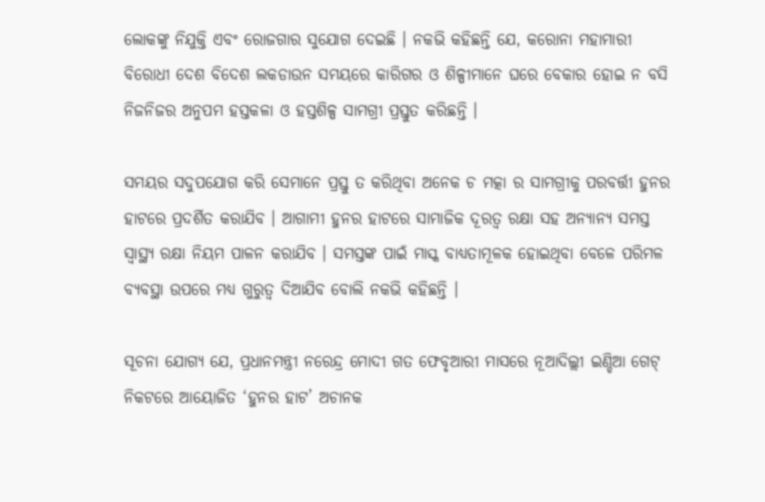ଲୋକଙ୍କୁ ନିଯୁକ୍ତି ଏବଂ ରୋଜଗାର ସୁଯୋଗ ଦେଇଛି । ନକଭି କହିଛନ୍ତି ଯେ, କରୋନା ମହାମାରୀ ବିରୋଧୀ ଦେଶ ବିଦେଶ ଲକଡାଉନ ସମୟରେ କାରିଗର ଓ ଶିଳ୍ପୀମାନେ ଘରେ ବେକାର ହୋଇ ନ ବସି ନିଜନିଜର ଅନୁପମ ହସ୍ତକଳା ଓ ହସ୍ତଶିଳ୍ପ ସାମଗ୍ରୀ ପ୍ରସ୍ତୁତ କରିଛନ୍ତି ।

ସମୟର ସଦୁପଯୋଗ କରି ସେମାନେ ପ୍ରସ୍ତୁ ତ କରିଥିବା ଅନେକ ଚ ମତ୍କା ର ସାମଗ୍ରୀକୁ ପରବର୍ତ୍ତୀ ହୁନର ହାଟରେ ପ୍ରଦର୍ଶିତ କରାଯିବ । ଆଗାମୀ ହୁନର ହାଟରେ ସାମାଜିକ ଦୂରତ୍ୱ ରକ୍ଷା ସହ ଅନ୍ୟାନ୍ୟ ସମସ୍ତ ସ୍ୱାସ୍ଥ୍ୟ ରକ୍ଷା ନିୟମ ପାଳନ କରାଯିବ । ସମସ୍ତଙ୍କ ପାଇଁ ମାସ୍କ ବାଧ୍ୟତାମୂଳକ ହୋଇଥିବା ବେଳେ ପରିମଳ ବ୍ୟବସ୍ଥା ଉପରେ ମଧ୍ୟ ଗୁରୁତ୍ୱ ଦିଆଯିବ ବୋଲି ନକଭି କହିଛନ୍ତି ।

ସୂଚନା ଯୋଗ୍ୟ ଯେ, ପ୍ରଧାନମନ୍ତ୍ରୀ ନରେନ୍ଦ୍ର ମୋଦୀ ଗତ ଫେବୃଆରୀ ମାସରେ ନୂଆଦିଲ୍ଲୀ ଇଣ୍ଡିଆ ଗେଟ୍ ନିକଟରେ ଆୟୋଜିତ ‘ହୁନର ହାଟ’ ଅଚାନକ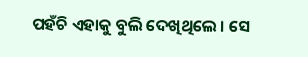ପହଁଚି ଏହାକୁ ବୁଲି ଦେଖିଥିଲେ । ସେ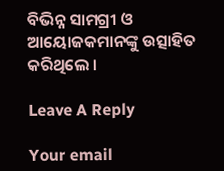ବିଭିନ୍ନ ସାମଗ୍ରୀ ଓ ଆୟୋଜକମାନଙ୍କୁ ଉତ୍ସାହିତ କରିଥିଲେ ।

Leave A Reply

Your email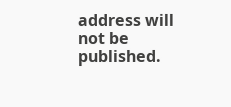address will not be published.